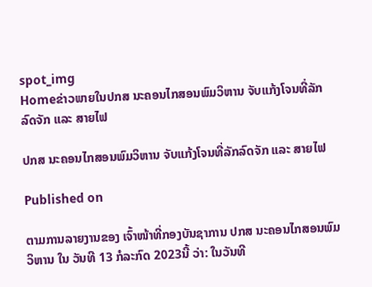spot_img
Homeຂ່າວພາຍໃນປກສ ນະຄອນໄກສອນພົມວິຫານ ຈັບແກ້ງໂຈນທີ່ລັກລົດຈັກ ແລະ ສາຍໄຟ

ປກສ ນະຄອນໄກສອນພົມວິຫານ ຈັບແກ້ງໂຈນທີ່ລັກລົດຈັກ ແລະ ສາຍໄຟ

Published on

ຕາມການລາຍງານຂອງ ເຈົ້າໜ້າທີ່ກອງບັນຊາການ ປກສ ນະຄອນໄກສອນພົມວິຫານ ໃນ ວັນທີ 13 ກໍລະກົດ 2023ນີ້ ວ່າ: ໃນວັນທີ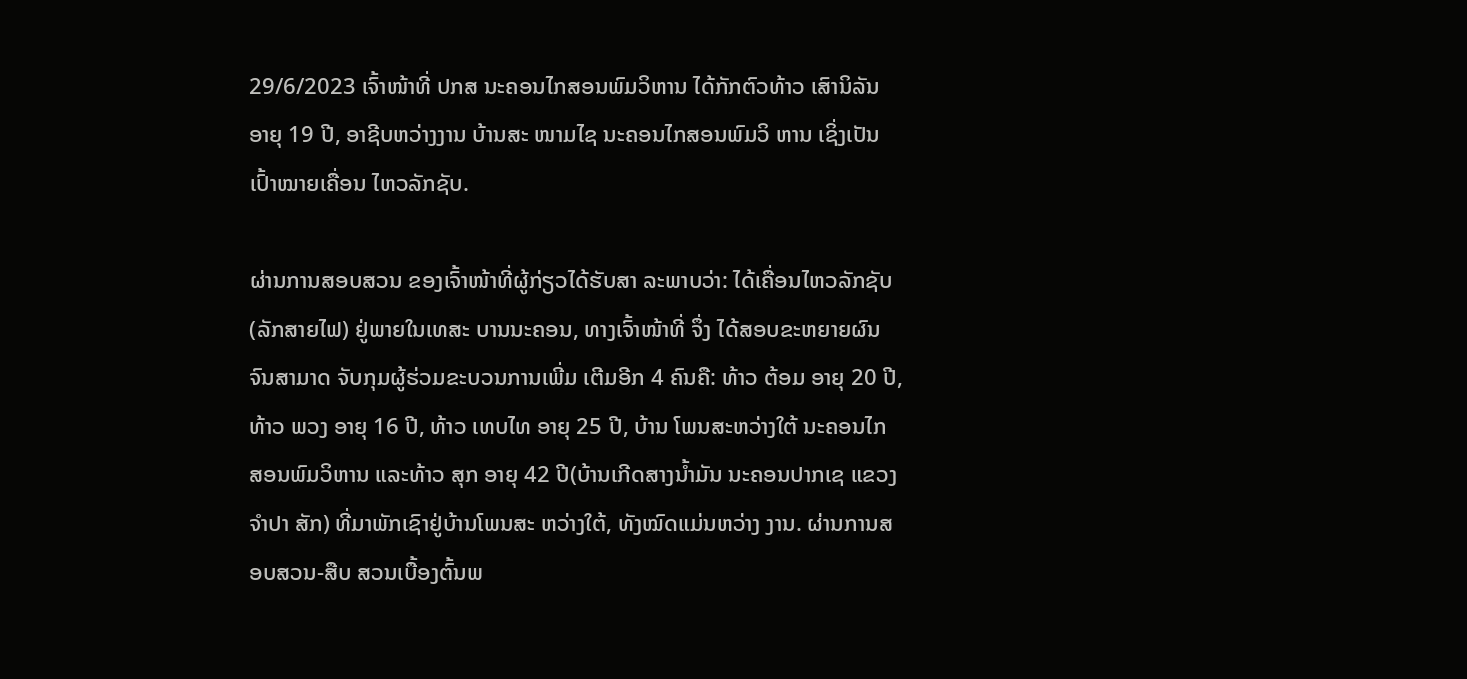29/6/2023 ເຈົ້າໜ້າທີ່ ປກສ ນະຄອນໄກສອນພົມວິຫານ ໄດ້ກັກຕົວທ້າວ ເສົານິລັນ ອາຍຸ 19 ປີ, ອາຊີບຫວ່າງງານ ບ້ານສະ ໜາມໄຊ ນະຄອນໄກສອນພົມວິ ຫານ ເຊິ່ງເປັນເປົ້າໝາຍເຄື່ອນ ໄຫວລັກຊັບ.

ຜ່ານການສອບສວນ ຂອງເຈົ້າໜ້າທີ່ຜູ້ກ່ຽວໄດ້ຮັບສາ ລະພາບວ່າ: ໄດ້ເຄື່ອນໄຫວລັກຊັບ (ລັກສາຍໄຟ) ຢູ່ພາຍໃນເທສະ ບານນະຄອນ, ທາງເຈົ້າໜ້າທີ່ ຈຶ່ງ ໄດ້ສອບຂະຫຍາຍຜົນຈົນສາມາດ ຈັບກຸມຜູ້ຮ່ວມຂະບວນການເພີ່ມ ເຕີມອີກ 4 ຄົນຄື: ທ້າວ ຕ້ອມ ອາຍຸ 20 ປີ, ທ້າວ ພວງ ອາຍຸ 16 ປີ, ທ້າວ ເທບໄທ ອາຍຸ 25 ປີ, ບ້ານ ໂພນສະຫວ່າງໃຕ້ ນະຄອນໄກ ສອນພົມວິຫານ ແລະທ້າວ ສຸກ ອາຍຸ 42 ປີ(ບ້ານເກີດສາງນ້ຳມັນ ນະຄອນປາກເຊ ແຂວງຈຳປາ ສັກ) ທີ່ມາພັກເຊົາຢູ່ບ້ານໂພນສະ ຫວ່າງໃຕ້, ທັງໝົດແມ່ນຫວ່າງ ງານ. ຜ່ານການສອບສວນ-ສືບ ສວນເບື້ອງຕົ້ນພ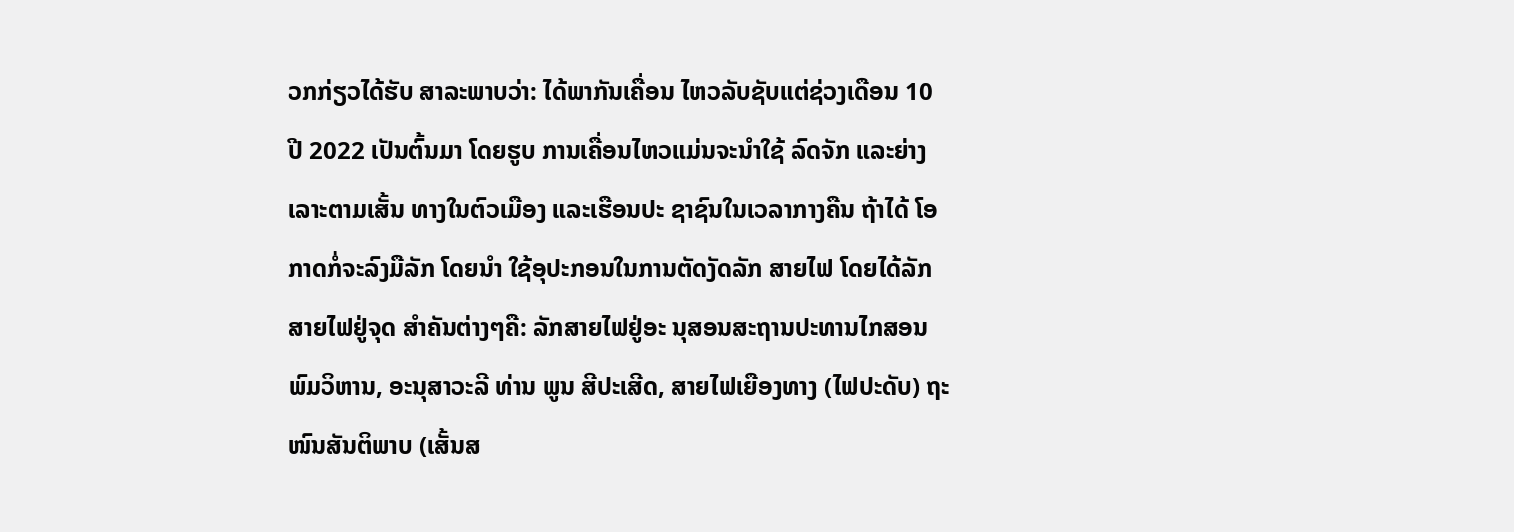ວກກ່ຽວໄດ້ຮັບ ສາລະພາບວ່າ: ໄດ້ພາກັນເຄື່ອນ ໄຫວລັບຊັບແຕ່ຊ່ວງເດືອນ 10 ປີ 2022 ເປັນຕົ້ນມາ ໂດຍຮູບ ການເຄື່ອນໄຫວແມ່ນຈະນຳໃຊ້ ລົດຈັກ ແລະຍ່າງເລາະຕາມເສັ້ນ ທາງໃນຕົວເມືອງ ແລະເຮືອນປະ ຊາຊົນໃນເວລາກາງຄືນ ຖ້າໄດ້ ໂອກາດກໍ່ຈະລົງມືລັກ ໂດຍນຳ ໃຊ້ອຸປະກອນໃນການຕັດງັດລັກ ສາຍໄຟ ໂດຍໄດ້ລັກສາຍໄຟຢູ່ຈຸດ ສຳຄັນຕ່າງໆຄື: ລັກສາຍໄຟຢູ່ອະ ນຸສອນສະຖານປະທານໄກສອນ ພົມວິຫານ, ອະນຸສາວະລີ ທ່ານ ພູນ ສີປະເສີດ, ສາຍໄຟເຍືອງທາງ (ໄຟປະດັບ) ຖະໜົນສັນຕິພາບ (ເສັ້ນສ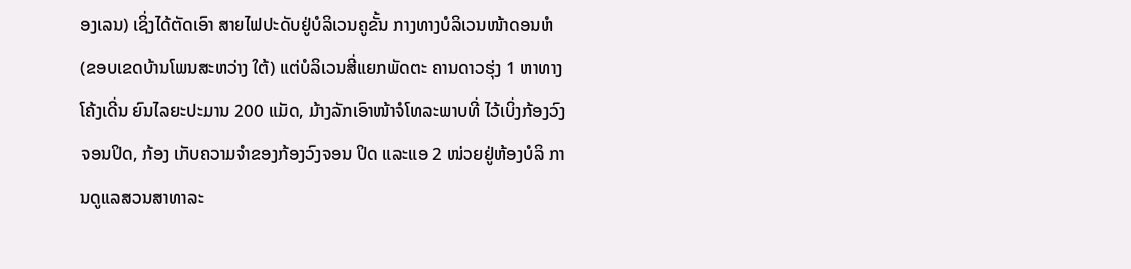ອງເລນ) ເຊິ່ງໄດ້ຕັດເອົາ ສາຍໄຟປະດັບຢູ່ບໍລິເວນຄູຂັ້ນ ກາງທາງບໍລິເວນໜ້າດອນຫໍ (ຂອບເຂດບ້ານໂພນສະຫວ່າງ ໃຕ້) ແຕ່ບໍລິເວນສີ່ແຍກພັດຕະ ຄານດາວຮຸ່ງ 1 ຫາທາງໂຄ້ງເດີ່ນ ຍົນໄລຍະປະມານ 200 ແມັດ, ມ້າງລັກເອົາໜ້າຈໍໂທລະພາບທີ່ ໄວ້ເບິ່ງກ້ອງວົງຈອນປິດ, ກ້ອງ ເກັບຄວາມຈຳຂອງກ້ອງວົງຈອນ ປິດ ແລະແອ 2 ໜ່ວຍຢູ່ຫ້ອງບໍລິ ການດູແລສວນສາທາລະ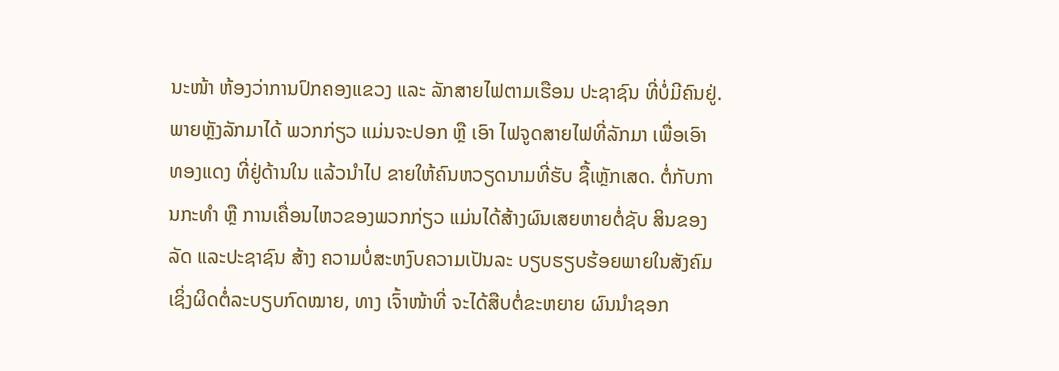ນະໜ້າ ຫ້ອງວ່າການປົກຄອງແຂວງ ແລະ ລັກສາຍໄຟຕາມເຮືອນ ປະຊາຊົນ ທີ່ບໍ່ມີຄົນຢູ່. ພາຍຫຼັງລັກມາໄດ້ ພວກກ່ຽວ ແມ່ນຈະປອກ ຫຼື ເອົາ ໄຟຈູດສາຍໄຟທີ່ລັກມາ ເພື່ອເອົາ ທອງແດງ ທີ່ຢູ່ດ້ານໃນ ແລ້ວນຳໄປ ຂາຍໃຫ້ຄົນຫວຽດນາມທີ່ຮັບ ຊື້ເຫຼັກເສດ. ຕໍ່ກັບການກະທຳ ຫຼື ການເຄື່ອນໄຫວຂອງພວກກ່ຽວ ແມ່ນໄດ້ສ້າງຜົນເສຍຫາຍຕໍ່ຊັບ ສິນຂອງລັດ ແລະປະຊາຊົນ ສ້າງ ຄວາມບໍ່ສະຫງົບຄວາມເປັນລະ ບຽບຮຽບຮ້ອຍພາຍໃນສັງຄົມ ເຊິ່ງຜິດຕໍ່ລະບຽບກົດໝາຍ, ທາງ ເຈົ້າໜ້າທີ່ ຈະໄດ້ສືບຕໍ່ຂະຫຍາຍ ຜົນນຳຊອກ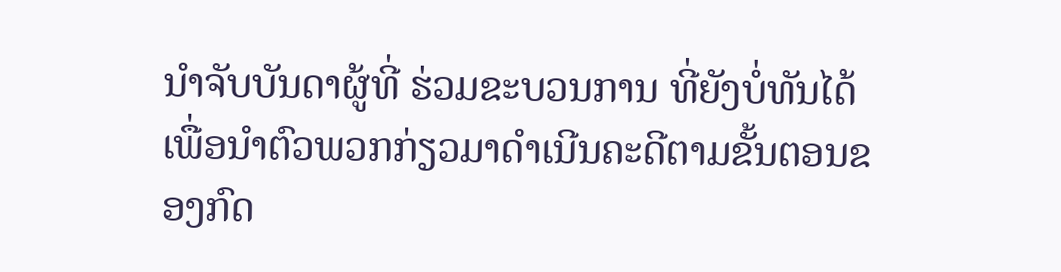ນຳຈັບບັນດາຜູ້ທີ່ ຮ່ວມຂະບວນການ ທີ່ຍັງບໍ່ທັນໄດ້ ເພື່ອນຳຕົວພວກກ່ຽວມາດຳເນີນຄະດີຕາມຂັ້ນຕອນຂອງກົດ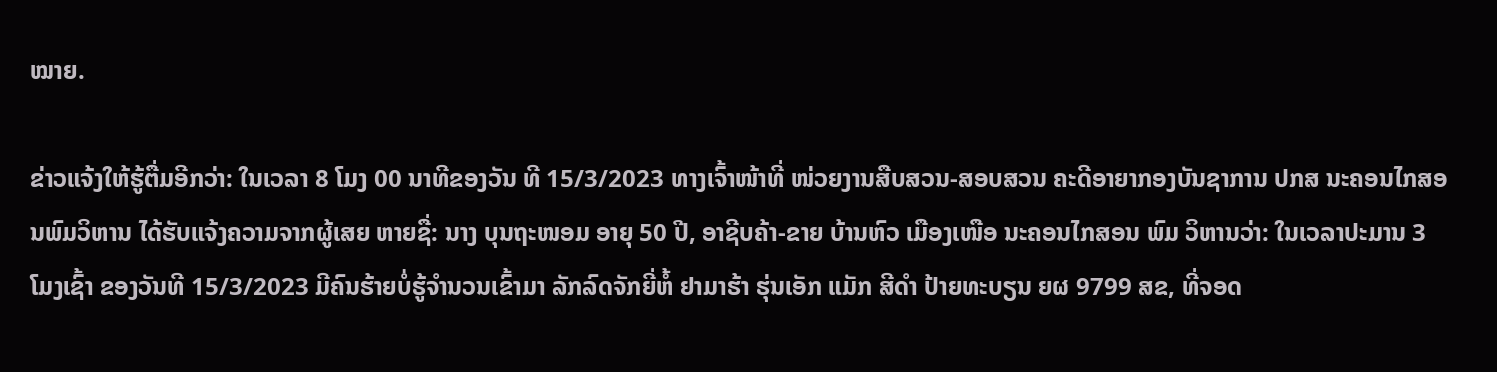ໝາຍ.

ຂ່າວແຈ້ງໃຫ້ຮູ້ຕື່ມອີກວ່າ: ໃນເວລາ 8 ໂມງ 00 ນາທີຂອງວັນ ທີ 15/3/2023 ທາງເຈົ້າໜ້າທີ່ ໜ່ວຍງານສືບສວນ-ສອບສວນ ຄະດີອາຍາກອງບັນຊາການ ປກສ ນະຄອນໄກສອນພົມວິຫານ ໄດ້ຮັບແຈ້ງຄວາມຈາກຜູ້ເສຍ ຫາຍຊື່: ນາງ ບຸນຖະໜອມ ອາຍຸ 50 ປີ, ອາຊີບຄ້າ-ຂາຍ ບ້ານຫົວ ເມືອງເໜືອ ນະຄອນໄກສອນ ພົມ ວິຫານວ່າ: ໃນເວລາປະມານ 3 ໂມງເຊົ້າ ຂອງວັນທີ 15/3/2023 ມີຄົນຮ້າຍບໍ່ຮູ້ຈຳນວນເຂົ້າມາ ລັກລົດຈັກຍີ່ຫໍ້ ຢາມາຮ້າ ຮຸ່ນເອັກ ແມັກ ສີດຳ ປ້າຍທະບຽນ ຍຜ 9799 ສຂ, ທີ່ຈອດ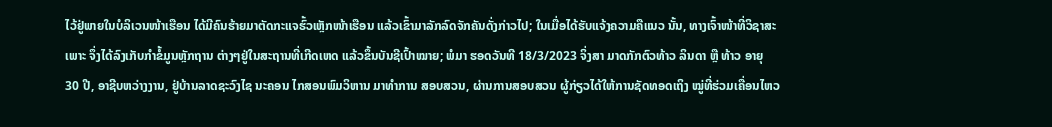ໄວ້ຢູ່ພາຍໃນບໍລິເວນໜ້າເຮືອນ ໄດ້ມີຄົນຮ້າຍມາຕັດກະແຈຮົ້ວເຫຼັກໜ້າເຮືອນ ແລ້ວເຂົ້າມາລັກລົດຈັກຄັນດັ່ງກ່າວໄປ; ໃນເມື່ອໄດ້ຮັບແຈ້ງຄວາມຄືແນວ ນັ້ນ, ທາງເຈົ້າໜ້າທີ່ວິຊາສະເພາະ ຈຶ່ງໄດ້ລົງເກັບກຳຂໍ້ມູນຫຼັກຖານ ຕ່າງໆຢູ່ໃນສະຖານທີ່ເກີດເຫດ ແລ້ວຂຶ້ນບັນຊີເປົ້າໝາຍ; ພໍມາ ຮອດວັນທີ 18/3/2023 ຈິ່ງສາ ມາດກັກຕົວທ້າວ ລິນດາ ຫຼື ທ້າວ ອາຍຸ 30 ປີ, ອາຊີບຫວ່າງງານ, ຢູ່ບ້ານລາດຊະວົງໄຊ ນະຄອນ ໄກສອນພົມວິຫານ ມາທຳການ ສອບສວນ, ຜ່ານການສອບສວນ ຜູ້ກ່ຽວໄດ້ໃຫ້ການຊັດທອດເຖິງ ໝູ່ທີ່ຮ່ວມເຄື່ອນໄຫວ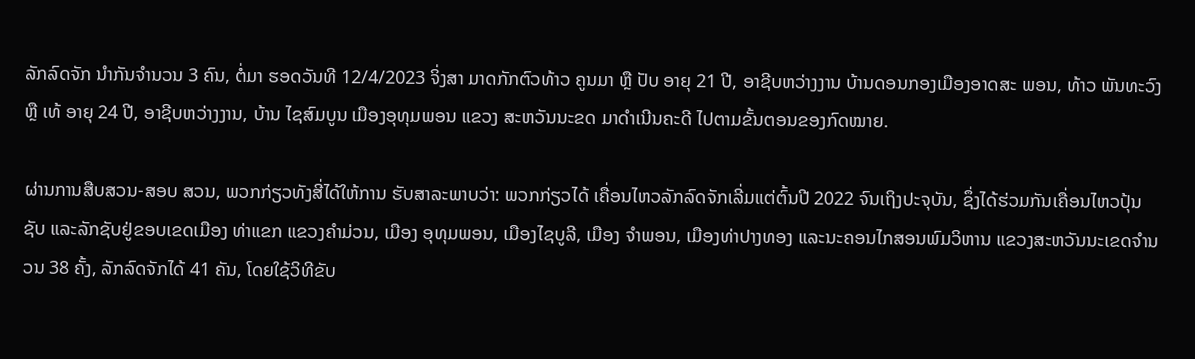ລັກລົດຈັກ ນຳກັນຈຳນວນ 3 ຄົນ, ຕໍ່ມາ ຮອດວັນທີ 12/4/2023 ຈິ່ງສາ ມາດກັກຕົວທ້າວ ຄູນມາ ຫຼື ປັບ ອາຍຸ 21 ປີ, ອາຊີບຫວ່າງງານ ບ້ານດອນກອງເມືອງອາດສະ ພອນ, ທ້າວ ພັນທະວົງ ຫຼື ເທ້ ອາຍຸ 24 ປີ, ອາຊີບຫວ່າງງານ, ບ້ານ ໄຊສົມບູນ ເມືອງອຸທຸມພອນ ແຂວງ ສະຫວັນນະຂດ ມາດຳເນີນຄະດີ ໄປຕາມຂັ້ນຕອນຂອງກົດໝາຍ.

ຜ່ານການສືບສວນ-ສອບ ສວນ, ພວກກ່ຽວທັງສີ່ໄດ້ໃຫ້ການ ຮັບສາລະພາບວ່າ: ພວກກ່ຽວໄດ້ ເຄື່ອນໄຫວລັກລົດຈັກເລີ່ມແຕ່ຕົ້ນປີ 2022 ຈົນເຖິງປະຈຸບັນ, ຊຶ່ງໄດ້ຮ່ວມກັນເຄື່ອນໄຫວປຸ້ນຊັບ ແລະລັກຊັບຢູ່ຂອບເຂດເມືອງ ທ່າແຂກ ແຂວງຄຳມ່ວນ, ເມືອງ ອຸທຸມພອນ, ເມືອງໄຊບູລີ, ເມືອງ ຈຳພອນ, ເມືອງທ່າປາງທອງ ແລະນະຄອນໄກສອນພົມວິຫານ ແຂວງສະຫວັນນະເຂດຈຳນວນ 38 ຄັ້ງ, ລັກລົດຈັກໄດ້ 41 ຄັນ, ໂດຍໃຊ້ວິທີຂັບ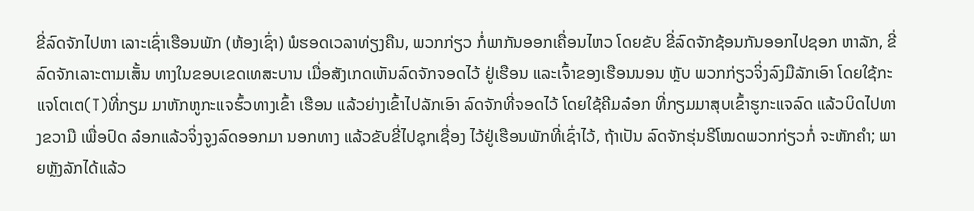ຂີ່ລົດຈັກໄປຫາ ເລາະເຊົ່າເຮືອນພັກ (ຫ້ອງເຊົ່າ) ພໍຮອດເວລາທ່ຽງຄືນ, ພວກກ່ຽວ ກໍ່ພາກັນອອກເຄື່ອນໄຫວ ໂດຍຂັບ ຂີ່ລົດຈັກຊ້ອນກັນອອກໄປຊອກ ຫາລັກ, ຂີ່ລົດຈັກເລາະຕາມເສັ້ນ ທາງໃນຂອບເຂດເທສະບານ ເມື່ອສັງເກດເຫັນລົດຈັກຈອດໄວ້ ຢູ່ເຮືອນ ແລະເຈົ້າຂອງເຮືອນນອນ ຫຼັບ ພວກກ່ຽວຈິ່ງລົງມືລັກເອົາ ໂດຍໃຊ້ກະແຈໂຕເຕ(T)ທີ່ກຽມ ມາຫັກຫູກະແຈຮົ້ວທາງເຂົ້າ ເຮືອນ ແລ້ວຍ່າງເຂົ້າໄປລັກເອົາ ລົດຈັກທີ່ຈອດໄວ້ ໂດຍໃຊ້ຄີມລ໋ອກ ທີ່ກຽມມາສຸບເຂົ້າຮູກະແຈລົດ ແລ້ວບິດໄປທາງຂວາມື ເພື່ອປົດ ລ໋ອກແລ້ວຈິ່ງຈູງລົດອອກມາ ນອກທາງ ແລ້ວຂັບຂີ່ໄປຊຸກເຊື່ອງ ໄວ້ຢູ່ເຮືອນພັກທີ່ເຊົ່າໄວ້, ຖ້າເປັນ ລົດຈັກຮຸ່ນຣີໂໝດພວກກ່ຽວກໍ່ ຈະຫັກຄຳ; ພາຍຫຼັງລັກໄດ້ແລ້ວ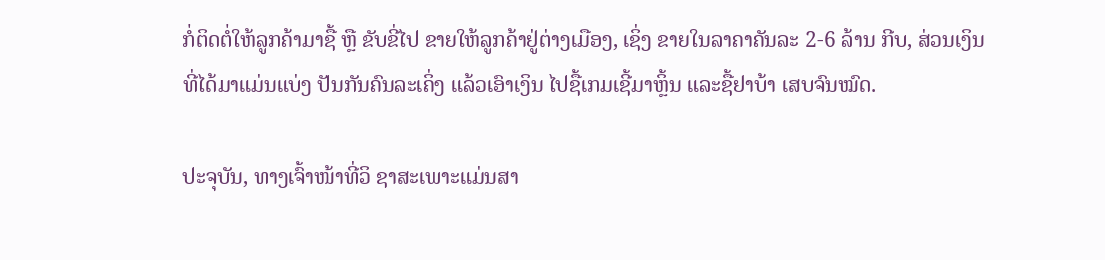ກໍ່ຕິດຕໍ່ໃຫ້ລູກຄ້າມາຊື້ ຫຼື ຂັບຂີ່ໄປ ຂາຍໃຫ້ລູກຄ້າຢູ່ຕ່າງເມືອງ, ເຊິ່ງ ຂາຍໃນລາຄາຄັນລະ 2-6 ລ້ານ ກີບ, ສ່ວນເງິນທີ່ໄດ້ມາແມ່ນແບ່ງ ປັນກັນຄົນລະເຄິ່ງ ແລ້ວເອົາເງິນ ໄປຊື້ເກມເຊີ້ມາຫຼິ້ນ ແລະຊື້ຢາບ້າ ເສບຈົນໝົດ.

ປະຈຸບັນ, ທາງເຈົ້າໜ້າທີ່ວິ ຊາສະເພາະແມ່ນສາ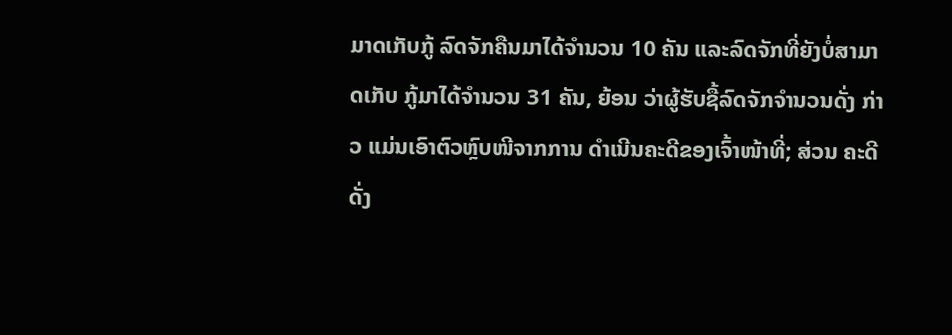ມາດເກັບກູ້ ລົດຈັກຄືນມາໄດ້ຈຳນວນ 10 ຄັນ ແລະລົດຈັກທີ່ຍັງບໍ່ສາມາດເກັບ ກູ້ມາໄດ້ຈຳນວນ 31 ຄັນ, ຍ້ອນ ວ່າຜູ້ຮັບຊື້ລົດຈັກຈຳນວນດັ່ງ ກ່າວ ແມ່ນເອົາຕົວຫຼົບໜີຈາກການ ດຳເນີນຄະດີຂອງເຈົ້າໜ້າທີ່; ສ່ວນ ຄະດີດັ່ງ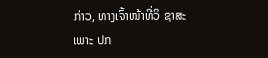ກ່າວ, ທາງເຈົ້າໜ້າທີ່ວິ ຊາສະເພາະ ປກ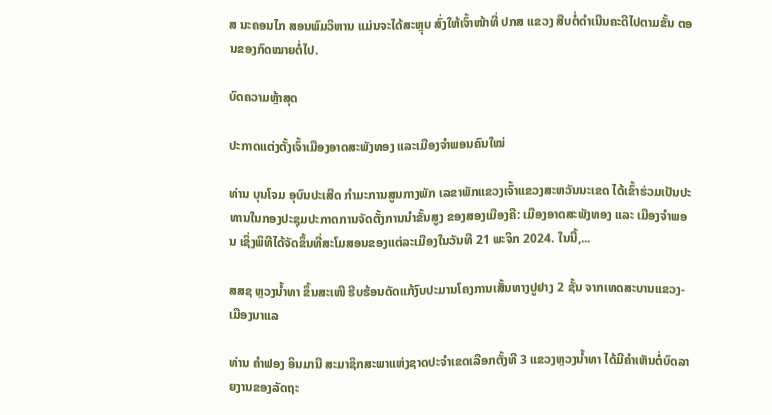ສ ນະຄອນໄກ ສອນພົມວິຫານ ແມ່ນຈະໄດ້ສະຫຼຸບ ສົ່ງໃຫ້ເຈົ້າໜ້າທີ່ ປກສ ແຂວງ ສືບຕໍ່ດຳເນີນຄະດີໄປຕາມຂັ້ນ ຕອນຂອງກົດໝາຍຕໍ່ໄປ.

ບົດຄວາມຫຼ້າສຸດ

ປະກາດແຕ່ງຕັ້ງເຈົ້າເມືອງອາດສະພັງທອງ ແລະເມືອງຈຳພອນຄົນໃໝ່

ທ່ານ ບຸນໂຈມ ອຸບົນປະເສີດ ກຳມະການສູນກາງພັກ ເລຂາພັກແຂວງເຈົ້າແຂວງສະຫວັນນະເຂດ ໄດ້ເຂົ້າຮ່ວມເປັນປະທານໃນກອງປະຊຸມປະກາດການຈັດຕັ້ງການນຳຂັ້ນສູງ ຂອງສອງເມືອງຄື: ເມືອງອາດສະພັງທອງ ແລະ ເມືອງຈຳພອນ ເຊິ່ງພິທີໄດ້ຈັດຂຶ້ນທີ່ສະໂມສອນຂອງແຕ່ລະເມືອງໃນວັນທີ 21 ພະຈິກ 2024. ໃນນີ້,...

ສສຊ ຫຼວງນໍ້າທາ ຂຶ້ນສະເໜີ ຮີບຮ້ອນດັດແກ້ງົບປະມານໂຄງການເສັ້ນທາງປູຢາງ 2 ຊັ້ນ ຈາກເທດສະບານແຂວງ-ເມືອງນາແລ

ທ່ານ ຄຳຟອງ ອິນມານີ ສະມາຊິກສະພາແຫ່ງຊາດປະຈຳເຂດເລືອກຕັ້ງທີ 3 ແຂວງຫຼວງນ້ຳທາ ໄດ້ມີຄຳເຫັນຕໍ່ບົດລາຍງານຂອງລັດຖະ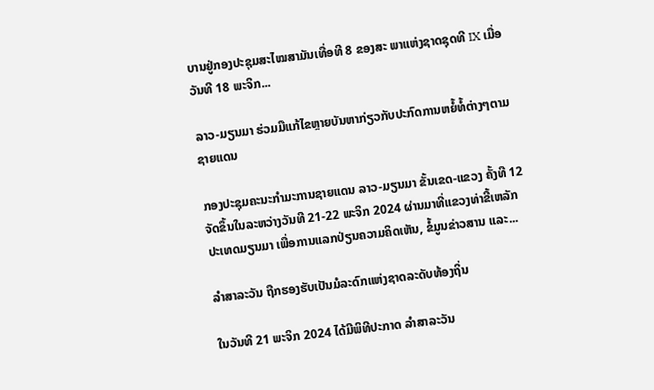ບານຢູ່ກອງປະຊຸມສະໄໝສາມັນເທື່ອທີ 8 ຂອງສະ ພາແຫ່ງຊາດຊຸດທີ IX ເມື່ອວັນທີ 18 ພະຈິກ...

ລາວ-ມຽນມາ ຮ່ວມມືແກ້ໄຂຫຼາຍບັນຫາກ່ຽວກັບປະກົດການຫຍໍ້ທໍ້ຕ່າງໆຕາມຊາຍແດນ

ກອງປະຊຸມຄະນະກຳມະການຊາຍແດນ ລາວ-ມຽນມາ ຂັ້ນເຂດ-ແຂວງ ຄັ້ງທີ 12 ຈັດຂຶ້ນໃນລະຫວ່າງວັນທີ 21-22 ພະຈິກ 2024 ຜ່ານມາທີ່ແຂວງທ່າຂີ້ເຫລັກ ປະເທດມຽນມາ ເພື່ອການແລກປ່ຽນຄວາມຄິດເຫັນ, ຂໍ້ມູນຂ່າວສານ ແລະ...

ລຳສາລະວັນ ຖືກຮອງຮັບເປັນມໍລະດົກແຫ່ງຊາດລະດັບທ້ອງຖິ່ນ

ໃນວັນທີ 21 ພະຈິກ 2024 ໄດ້ມີພິທີປະກາດ ລຳສາລະວັນ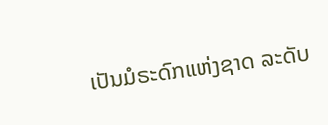ເປັນມໍຣະດົກແຫ່ງຊາດ ລະດັບ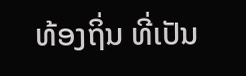ທ້ອງຖິ່ນ ທີ່ເປັນ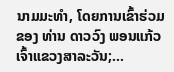ນາມມະທຳ, ໂດຍການເຂົ້າຮ່ວມຂອງ ທ່ານ ດາວວົງ ພອນແກ້ວ ເຈົ້າແຂວງສາລະວັນ;...